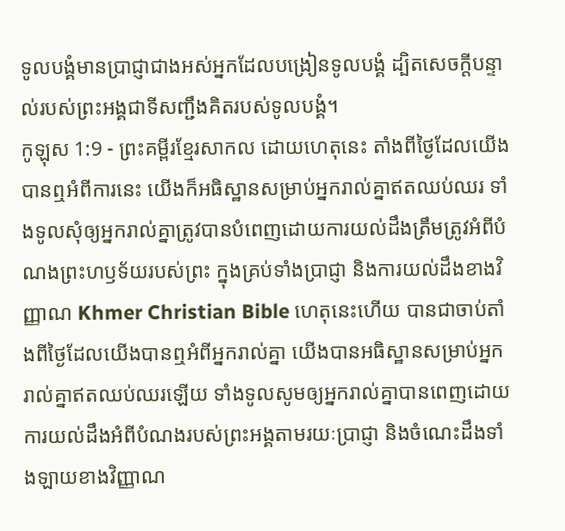ទូលបង្គំមានប្រាជ្ញាជាងអស់អ្នកដែលបង្រៀនទូលបង្គំ ដ្បិតសេចក្ដីបន្ទាល់របស់ព្រះអង្គជាទីសញ្ជឹងគិតរបស់ទូលបង្គំ។
កូឡុស 1:9 - ព្រះគម្ពីរខ្មែរសាកល ដោយហេតុនេះ តាំងពីថ្ងៃដែលយើងបានឮអំពីការនេះ យើងក៏អធិស្ឋានសម្រាប់អ្នករាល់គ្នាឥតឈប់ឈរ ទាំងទូលសុំឲ្យអ្នករាល់គ្នាត្រូវបានបំពេញដោយការយល់ដឹងត្រឹមត្រូវអំពីបំណងព្រះហឫទ័យរបស់ព្រះ ក្នុងគ្រប់ទាំងប្រាជ្ញា និងការយល់ដឹងខាងវិញ្ញាណ Khmer Christian Bible ហេតុនេះហើយ បានជាចាប់តាំងពីថ្ងៃដែលយើងបានឮអំពីអ្នករាល់គ្នា យើងបានអធិស្ឋានសម្រាប់អ្នករាល់គ្នាឥតឈប់ឈរឡើយ ទាំងទូលសូមឲ្យអ្នករាល់គ្នាបានពេញដោយការយល់ដឹងអំពីបំណងរបស់ព្រះអង្គតាមរយៈប្រាជ្ញា និងចំណេះដឹងទាំងឡាយខាងវិញ្ញាណ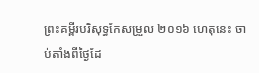ព្រះគម្ពីរបរិសុទ្ធកែសម្រួល ២០១៦ ហេតុនេះ ចាប់តាំងពីថ្ងៃដែ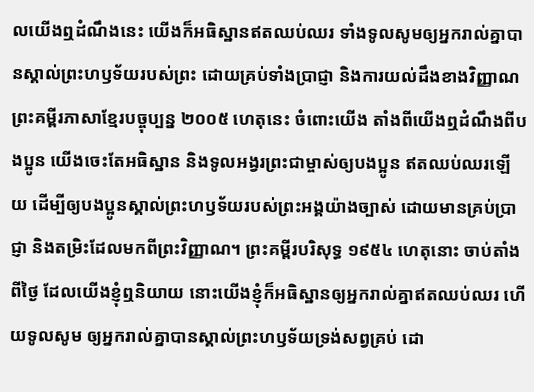លយើងឮដំណឹងនេះ យើងក៏អធិស្ឋានឥតឈប់ឈរ ទាំងទូលសូមឲ្យអ្នករាល់គ្នាបានស្គាល់ព្រះហឫទ័យរបស់ព្រះ ដោយគ្រប់ទាំងប្រាជ្ញា និងការយល់ដឹងខាងវិញ្ញាណ ព្រះគម្ពីរភាសាខ្មែរបច្ចុប្បន្ន ២០០៥ ហេតុនេះ ចំពោះយើង តាំងពីយើងឮដំណឹងពីបងប្អូន យើងចេះតែអធិស្ឋាន និងទូលអង្វរព្រះជាម្ចាស់ឲ្យបងប្អូន ឥតឈប់ឈរឡើយ ដើម្បីឲ្យបងប្អូនស្គាល់ព្រះហឫទ័យរបស់ព្រះអង្គយ៉ាងច្បាស់ ដោយមានគ្រប់ប្រាជ្ញា និងតម្រិះដែលមកពីព្រះវិញ្ញាណ។ ព្រះគម្ពីរបរិសុទ្ធ ១៩៥៤ ហេតុនោះ ចាប់តាំងពីថ្ងៃ ដែលយើងខ្ញុំឮនិយាយ នោះយើងខ្ញុំក៏អធិស្ឋានឲ្យអ្នករាល់គ្នាឥតឈប់ឈរ ហើយទូលសូម ឲ្យអ្នករាល់គ្នាបានស្គាល់ព្រះហឫទ័យទ្រង់សព្វគ្រប់ ដោ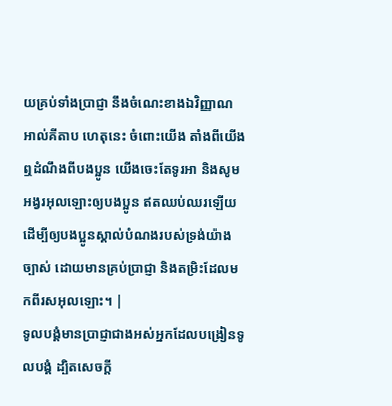យគ្រប់ទាំងប្រាជ្ញា នឹងចំណេះខាងឯវិញ្ញាណ អាល់គីតាប ហេតុនេះ ចំពោះយើង តាំងពីយើងឮដំណឹងពីបងប្អូន យើងចេះតែទូរអា និងសូមអង្វរអុលឡោះឲ្យបងប្អូន ឥតឈប់ឈរឡើយ ដើម្បីឲ្យបងប្អូនស្គាល់បំណងរបស់ទ្រង់យ៉ាងច្បាស់ ដោយមានគ្រប់ប្រាជ្ញា និងតម្រិះដែលមកពីរសអុលឡោះ។ |
ទូលបង្គំមានប្រាជ្ញាជាងអស់អ្នកដែលបង្រៀនទូលបង្គំ ដ្បិតសេចក្ដី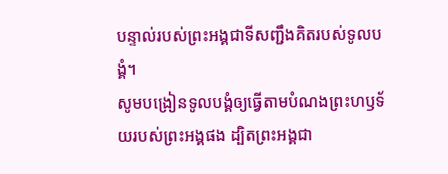បន្ទាល់របស់ព្រះអង្គជាទីសញ្ជឹងគិតរបស់ទូលបង្គំ។
សូមបង្រៀនទូលបង្គំឲ្យធ្វើតាមបំណងព្រះហឫទ័យរបស់ព្រះអង្គផង ដ្បិតព្រះអង្គជា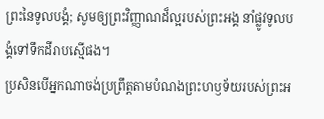ព្រះនៃទូលបង្គំ; សូមឲ្យព្រះវិញ្ញាណដ៏ល្អរបស់ព្រះអង្គ នាំផ្លូវទូលបង្គំទៅទឹកដីរាបស្មើផង។
ប្រសិនបើអ្នកណាចង់ប្រព្រឹត្តតាមបំណងព្រះហឫទ័យរបស់ព្រះអ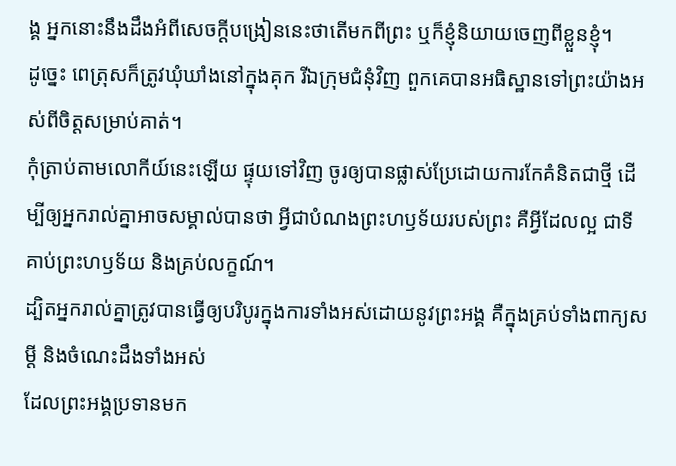ង្គ អ្នកនោះនឹងដឹងអំពីសេចក្ដីបង្រៀននេះថាតើមកពីព្រះ ឬក៏ខ្ញុំនិយាយចេញពីខ្លួនខ្ញុំ។
ដូច្នេះ ពេត្រុសក៏ត្រូវឃុំឃាំងនៅក្នុងគុក រីឯក្រុមជំនុំវិញ ពួកគេបានអធិស្ឋានទៅព្រះយ៉ាងអស់ពីចិត្តសម្រាប់គាត់។
កុំត្រាប់តាមលោកីយ៍នេះឡើយ ផ្ទុយទៅវិញ ចូរឲ្យបានផ្លាស់ប្រែដោយការកែគំនិតជាថ្មី ដើម្បីឲ្យអ្នករាល់គ្នាអាចសម្គាល់បានថា អ្វីជាបំណងព្រះហឫទ័យរបស់ព្រះ គឺអ្វីដែលល្អ ជាទីគាប់ព្រះហឫទ័យ និងគ្រប់លក្ខណ៍។
ដ្បិតអ្នករាល់គ្នាត្រូវបានធ្វើឲ្យបរិបូរក្នុងការទាំងអស់ដោយនូវព្រះអង្គ គឺក្នុងគ្រប់ទាំងពាក្យសម្ដី និងចំណេះដឹងទាំងអស់
ដែលព្រះអង្គប្រទានមក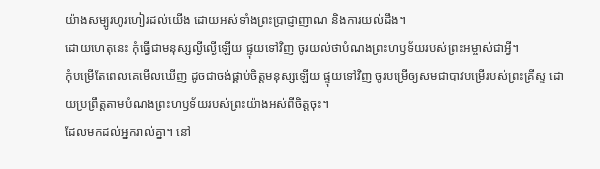យ៉ាងសម្បូរហូរហៀរដល់យើង ដោយអស់ទាំងព្រះប្រាជ្ញាញាណ និងការយល់ដឹង។
ដោយហេតុនេះ កុំធ្វើជាមនុស្សល្ងីល្ងើឡើយ ផ្ទុយទៅវិញ ចូរយល់ថាបំណងព្រះហឫទ័យរបស់ព្រះអម្ចាស់ជាអ្វី។
កុំបម្រើតែពេលគេមើលឃើញ ដូចជាចង់ផ្គាប់ចិត្តមនុស្សឡើយ ផ្ទុយទៅវិញ ចូរបម្រើឲ្យសមជាបាវបម្រើរបស់ព្រះគ្រីស្ទ ដោយប្រព្រឹត្តតាមបំណងព្រះហឫទ័យរបស់ព្រះយ៉ាងអស់ពីចិត្តចុះ។
ដែលមកដល់អ្នករាល់គ្នា។ នៅ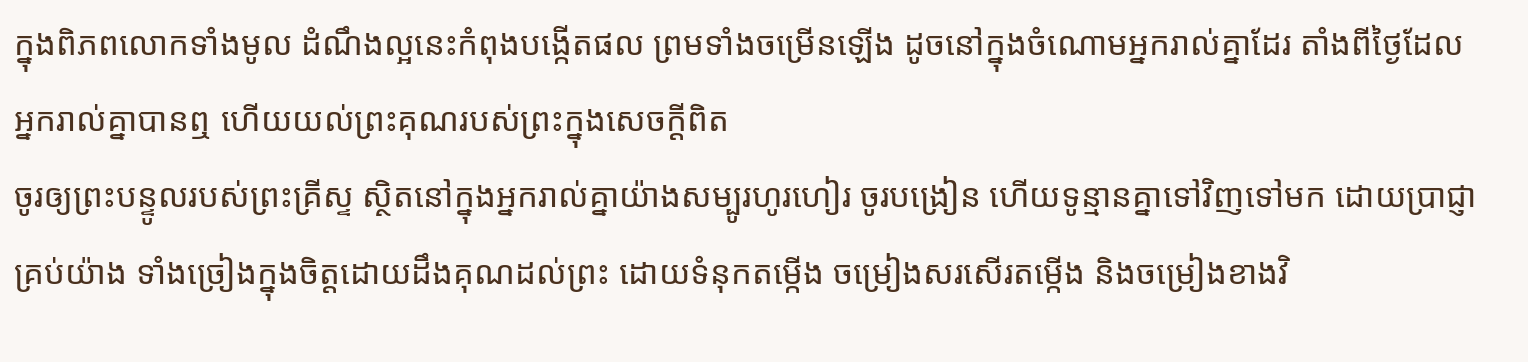ក្នុងពិភពលោកទាំងមូល ដំណឹងល្អនេះកំពុងបង្កើតផល ព្រមទាំងចម្រើនឡើង ដូចនៅក្នុងចំណោមអ្នករាល់គ្នាដែរ តាំងពីថ្ងៃដែលអ្នករាល់គ្នាបានឮ ហើយយល់ព្រះគុណរបស់ព្រះក្នុងសេចក្ដីពិត
ចូរឲ្យព្រះបន្ទូលរបស់ព្រះគ្រីស្ទ ស្ថិតនៅក្នុងអ្នករាល់គ្នាយ៉ាងសម្បូរហូរហៀរ ចូរបង្រៀន ហើយទូន្មានគ្នាទៅវិញទៅមក ដោយប្រាជ្ញាគ្រប់យ៉ាង ទាំងច្រៀងក្នុងចិត្តដោយដឹងគុណដល់ព្រះ ដោយទំនុកតម្កើង ចម្រៀងសរសើរតម្កើង និងចម្រៀងខាងវិ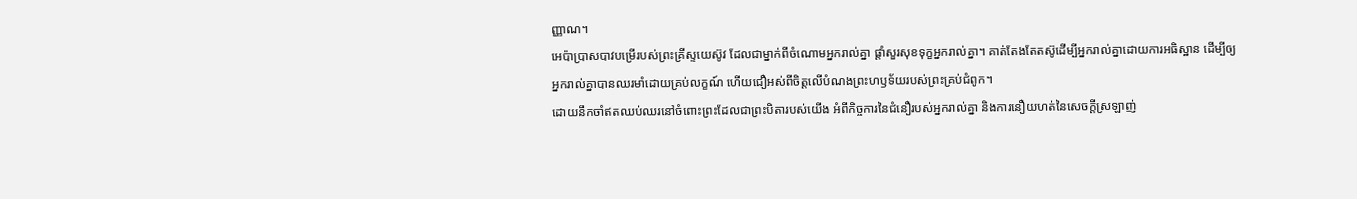ញ្ញាណ។
អេប៉ាប្រាសបាវបម្រើរបស់ព្រះគ្រីស្ទយេស៊ូវ ដែលជាម្នាក់ពីចំណោមអ្នករាល់គ្នា ផ្ដាំសួរសុខទុក្ខអ្នករាល់គ្នា។ គាត់តែងតែតស៊ូដើម្បីអ្នករាល់គ្នាដោយការអធិស្ឋាន ដើម្បីឲ្យអ្នករាល់គ្នាបានឈរមាំដោយគ្រប់លក្ខណ៍ ហើយជឿអស់ពីចិត្តលើបំណងព្រះហឫទ័យរបស់ព្រះគ្រប់ជំពូក។
ដោយនឹកចាំឥតឈប់ឈរនៅចំពោះព្រះដែលជាព្រះបិតារបស់យើង អំពីកិច្ចការនៃជំនឿរបស់អ្នករាល់គ្នា និងការនឿយហត់នៃសេចក្ដីស្រឡាញ់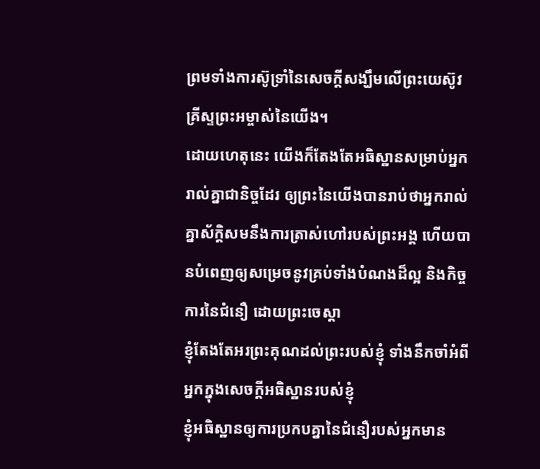ព្រមទាំងការស៊ូទ្រាំនៃសេចក្ដីសង្ឃឹមលើព្រះយេស៊ូវគ្រីស្ទព្រះអម្ចាស់នៃយើង។
ដោយហេតុនេះ យើងក៏តែងតែអធិស្ឋានសម្រាប់អ្នករាល់គ្នាជានិច្ចដែរ ឲ្យព្រះនៃយើងបានរាប់ថាអ្នករាល់គ្នាស័ក្ដិសមនឹងការត្រាស់ហៅរបស់ព្រះអង្គ ហើយបានបំពេញឲ្យសម្រេចនូវគ្រប់ទាំងបំណងដ៏ល្អ និងកិច្ចការនៃជំនឿ ដោយព្រះចេស្ដា
ខ្ញុំតែងតែអរព្រះគុណដល់ព្រះរបស់ខ្ញុំ ទាំងនឹកចាំអំពីអ្នកក្នុងសេចក្ដីអធិស្ឋានរបស់ខ្ញុំ
ខ្ញុំអធិស្ឋានឲ្យការប្រកបគ្នានៃជំនឿរបស់អ្នកមាន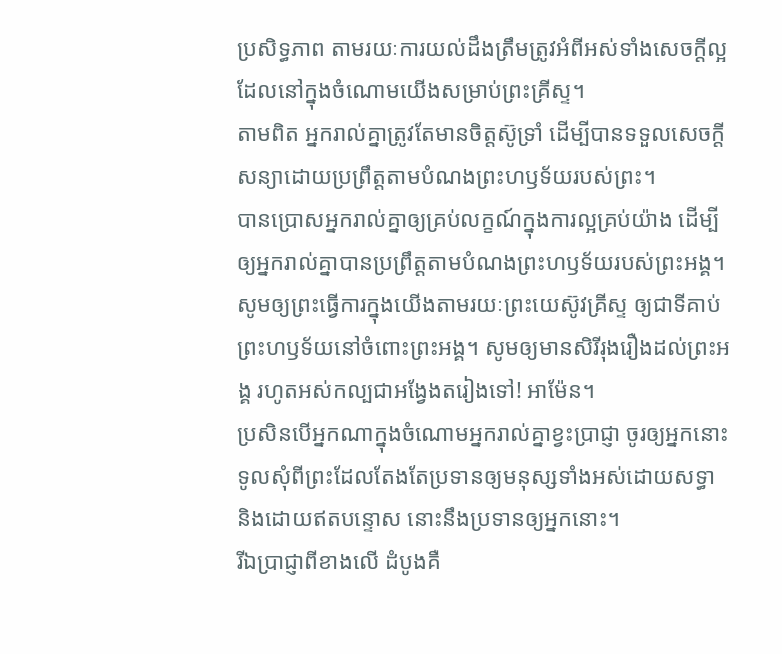ប្រសិទ្ធភាព តាមរយៈការយល់ដឹងត្រឹមត្រូវអំពីអស់ទាំងសេចក្ដីល្អដែលនៅក្នុងចំណោមយើងសម្រាប់ព្រះគ្រីស្ទ។
តាមពិត អ្នករាល់គ្នាត្រូវតែមានចិត្តស៊ូទ្រាំ ដើម្បីបានទទួលសេចក្ដីសន្យាដោយប្រព្រឹត្តតាមបំណងព្រះហឫទ័យរបស់ព្រះ។
បានប្រោសអ្នករាល់គ្នាឲ្យគ្រប់លក្ខណ៍ក្នុងការល្អគ្រប់យ៉ាង ដើម្បីឲ្យអ្នករាល់គ្នាបានប្រព្រឹត្តតាមបំណងព្រះហឫទ័យរបស់ព្រះអង្គ។ សូមឲ្យព្រះធ្វើការក្នុងយើងតាមរយៈព្រះយេស៊ូវគ្រីស្ទ ឲ្យជាទីគាប់ព្រះហឫទ័យនៅចំពោះព្រះអង្គ។ សូមឲ្យមានសិរីរុងរឿងដល់ព្រះអង្គ រហូតអស់កល្បជាអង្វែងតរៀងទៅ! អាម៉ែន។
ប្រសិនបើអ្នកណាក្នុងចំណោមអ្នករាល់គ្នាខ្វះប្រាជ្ញា ចូរឲ្យអ្នកនោះទូលសុំពីព្រះដែលតែងតែប្រទានឲ្យមនុស្សទាំងអស់ដោយសទ្ធា និងដោយឥតបន្ទោស នោះនឹងប្រទានឲ្យអ្នកនោះ។
រីឯប្រាជ្ញាពីខាងលើ ដំបូងគឺ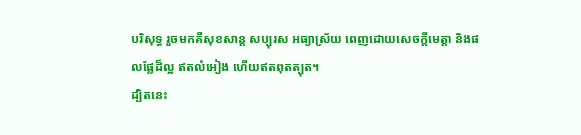បរិសុទ្ធ រួចមកគឺសុខសាន្ត សប្បុរស អធ្យាស្រ័យ ពេញដោយសេចក្ដីមេត្តា និងផលផ្លែដ៏ល្អ ឥតលំអៀង ហើយឥតពុតត្បុត។
ដ្បិតនេះ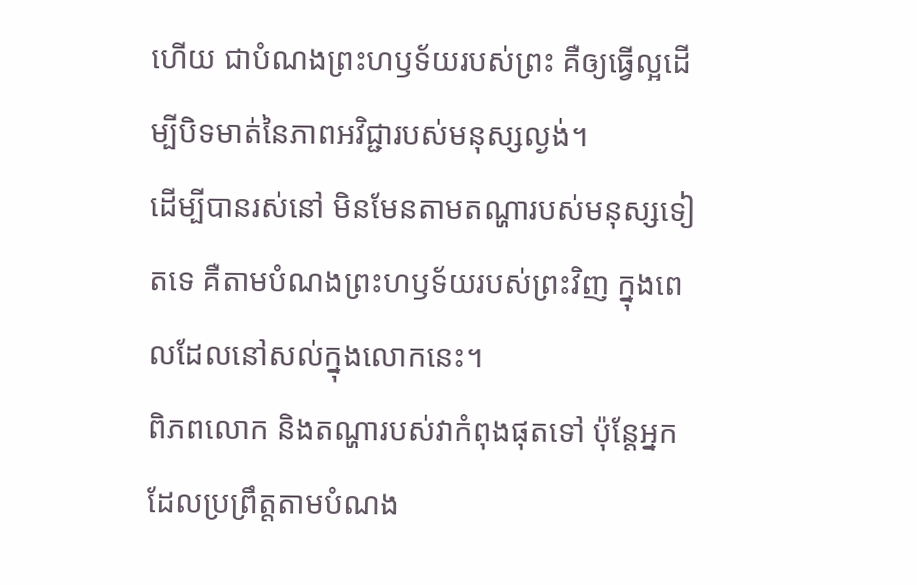ហើយ ជាបំណងព្រះហឫទ័យរបស់ព្រះ គឺឲ្យធ្វើល្អដើម្បីបិទមាត់នៃភាពអវិជ្ជារបស់មនុស្សល្ងង់។
ដើម្បីបានរស់នៅ មិនមែនតាមតណ្ហារបស់មនុស្សទៀតទេ គឺតាមបំណងព្រះហឫទ័យរបស់ព្រះវិញ ក្នុងពេលដែលនៅសល់ក្នុងលោកនេះ។
ពិភពលោក និងតណ្ហារបស់វាកំពុងផុតទៅ ប៉ុន្តែអ្នកដែលប្រព្រឹត្តតាមបំណង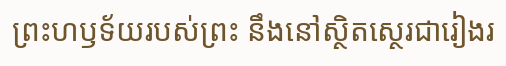ព្រះហឫទ័យរបស់ព្រះ នឹងនៅស្ថិតស្ថេរជារៀងរ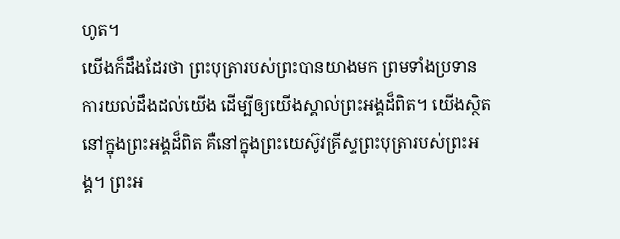ហូត។
យើងក៏ដឹងដែរថា ព្រះបុត្រារបស់ព្រះបានយាងមក ព្រមទាំងប្រទានការយល់ដឹងដល់យើង ដើម្បីឲ្យយើងស្គាល់ព្រះអង្គដ៏ពិត។ យើងស្ថិតនៅក្នុងព្រះអង្គដ៏ពិត គឺនៅក្នុងព្រះយេស៊ូវគ្រីស្ទព្រះបុត្រារបស់ព្រះអង្គ។ ព្រះអ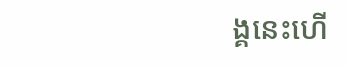ង្គនេះហើ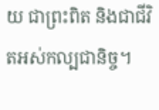យ ជាព្រះពិត និងជាជីវិតអស់កល្បជានិច្ច។